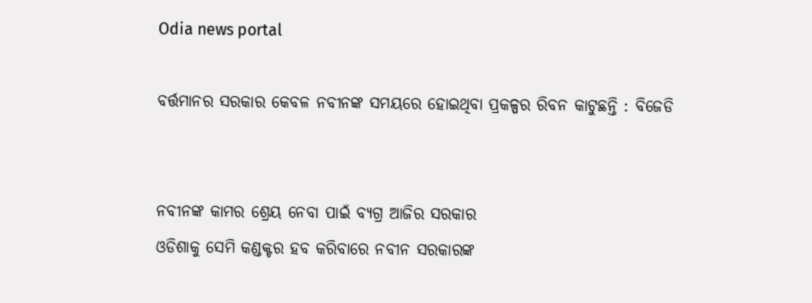Odia news portal

ବର୍ତ୍ତମାନର ସରକାର କେବଳ ନବୀନଙ୍କ ସମୟରେ ହୋଇଥିବା ପ୍ରକଳ୍ପର ରିବନ କାଟୁଛନ୍ତି : ବିଜେଡି


ନବୀନଙ୍କ କାମର ଶ୍ରେୟ ନେବା ପାଇଁ ବ୍ୟଗ୍ର ଆଜିର ସରକାର
ଓଡିଶାକୁ ସେମି କଣ୍ଡକ୍ଟର ହବ କରିବାରେ ନବୀନ ସରକାରଙ୍କ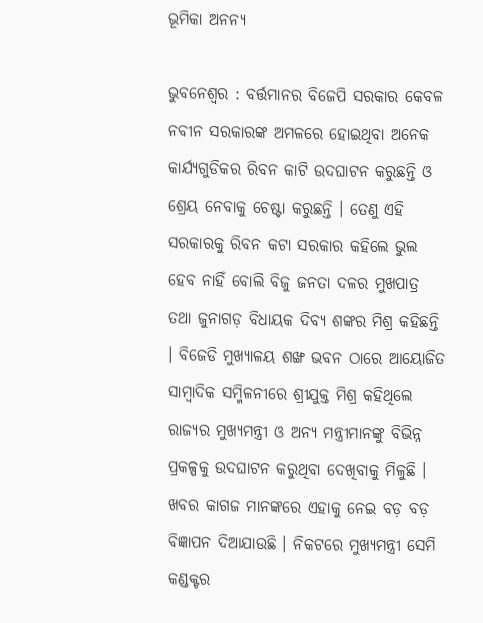ଭୂମିକା ଅନନ୍ୟ

ଭୁବନେଶ୍ୱର : ବର୍ତ୍ତମାନର ବିଜେପି ସରକାର କେବଳ ନବୀନ ସରକାରଙ୍କ ଅମଳରେ ହୋଇଥିବା ଅନେକ କାର୍ଯ୍ୟଗୁଡିକର ରିବନ କାଟି ଉଦଘାଟନ କରୁଛନ୍ତି ଓ ଶ୍ରେୟ ନେବାକୁ ଚେଷ୍ଟା କରୁଛନ୍ତି । ତେଣୁ ଏହି ସରକାରକୁ ରିବନ କଟା ସରକାର କହିଲେ ଭୁଲ ହେବ ନାହିଁ ବୋଲି ବିଜୁ ଜନତା ଦଳର ମୁଖପାତ୍ର ତଥା ଜୁନାଗଡ଼ ବିଧାୟକ ଦିବ୍ୟ ଶଙ୍କର ମିଶ୍ର କହିଛନ୍ତି । ବିଜେଡି ମୁଖ୍ୟାଳୟ ଶଙ୍ଖ ଭବନ ଠାରେ ଆୟୋଜିତ ସାମ୍ୱାଦିକ ସମ୍ମିଳନୀରେ ଶ୍ରୀଯୁକ୍ତ ମିଶ୍ର କହିଥିଲେ ରାଜ୍ୟର ମୁଖ୍ୟମନ୍ତ୍ରୀ ଓ ଅନ୍ୟ ମନ୍ତ୍ରୀମାନଙ୍କୁ ବିଭିନ୍ନ ପ୍ରକଳ୍ପକୁ ଉଦଘାଟନ କରୁଥିବା ଦେଖିବାକୁ ମିଳୁଛି । ଖବର କାଗଜ ମାନଙ୍କରେ ଏହାକୁ ନେଇ ବଡ଼ ବଡ଼ ବିଜ୍ଞାପନ ଦିଆଯାଉଛି । ନିକଟରେ ମୁଖ୍ୟମନ୍ତ୍ରୀ ସେମି କଣ୍ଡକ୍ଟର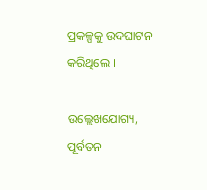ପ୍ରକଳ୍ପକୁ ଉଦଘାଟନ କରିଥିଲେ ।

ଉଲ୍ଲେଖଯୋଗ୍ୟ, ପୂର୍ବତନ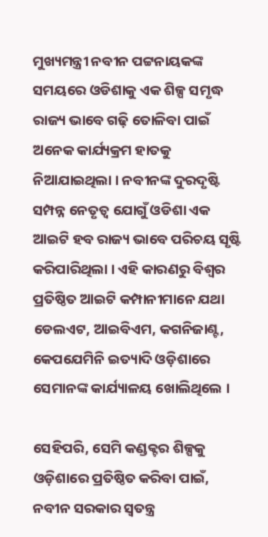ମୁଖ୍ୟମନ୍ତ୍ରୀ ନବୀନ ପଟ୍ଟନାୟକଙ୍କ ସମୟରେ ଓଡିଶାକୁ ଏକ ଶିଳ୍ପ ସମୃଦ୍ଧ ରାଜ୍ୟ ଭାବେ ଗଢ଼ି ତୋଳିବା ପାଇଁ ଅନେକ କାର୍ଯ୍ୟକ୍ରମ ହାତକୁ ନିଆଯାଇଥିଲା । ନବୀନଙ୍କ ଦୁରଦୃଷ୍ଟି ସମ୍ପନ୍ନ ନେତୃତ୍ୱ ଯୋଗୁଁ ଓଡିଶା ଏକ ଆଇଟି ହବ ରାଜ୍ୟ ଭାବେ ପରିଚୟ ସୃଷ୍ଟି କରିପାରିଥିଲା । ଏହି କାରଣରୁ ବିଶ୍ୱର ପ୍ରତିଷ୍ଠିତ ଆଇଟି କମ୍ପାନୀମାନେ ଯଥା ଡେଲଏଟ, ଆଇବିଏମ, କଗନିଜାଣ୍ଟ, କେପଯେମିନି ଇତ୍ୟାଦି ଓଡ଼ିଶାରେ ସେମାନଙ୍କ କାର୍ଯ୍ୟାଳୟ ଖୋଲିଥିଲେ ।

ସେହିପରି, ସେମି କଣ୍ଡକ୍ଟର ଶିଳ୍ପକୁ ଓଡ଼ିଶାରେ ପ୍ରତିଷ୍ଠିତ କରିବା ପାଇଁ, ନବୀନ ସରକାର ସ୍ୱତନ୍ତ୍ର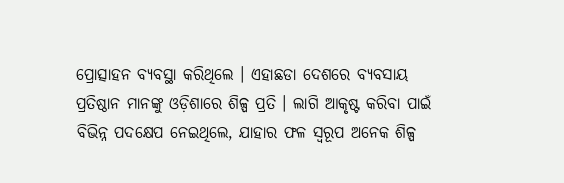ପ୍ରୋତ୍ସାହନ ବ୍ୟବସ୍ଥା କରିଥିଲେ । ଏହାଛଡା ଦେଶରେ ବ୍ୟବସାୟ ପ୍ରତିଷ୍ଠାନ ମାନଙ୍କୁ ଓଡ଼ିଶାରେ ଶିଳ୍ପ ପ୍ରତି । ଲାଗି ଆକୃଷ୍ଟ କରିବା ପାଇଁ ବିଭିନ୍ନ ପଦକ୍ଷେପ ନେଇଥିଲେ, ଯାହାର ଫଳ ସ୍ୱରୂପ ଅନେକ ଶିଳ୍ପ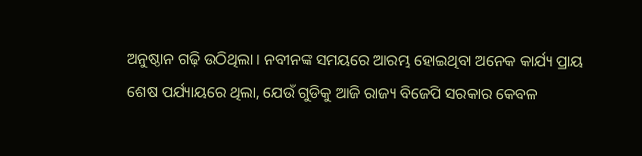ଅନୁଷ୍ଠାନ ଗଢ଼ି ଉଠିଥିଲା । ନବୀନଙ୍କ ସମୟରେ ଆରମ୍ଭ ହୋଇଥିବା ଅନେକ କାର୍ଯ୍ୟ ପ୍ରାୟ ଶେଷ ପର୍ଯ୍ୟାୟରେ ଥିଲା, ଯେଉଁ ଗୁଡିକୁ ଆଜି ରାଜ୍ୟ ବିଜେପି ସରକାର କେବଳ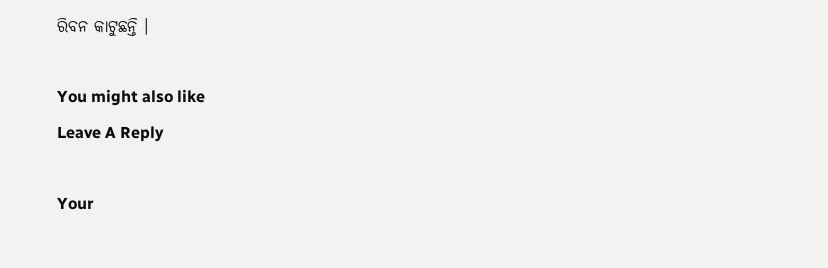ରିବନ କାଟୁଛନ୍ତି ।

You might also like
Leave A Reply

Your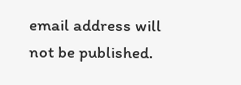email address will not be published.